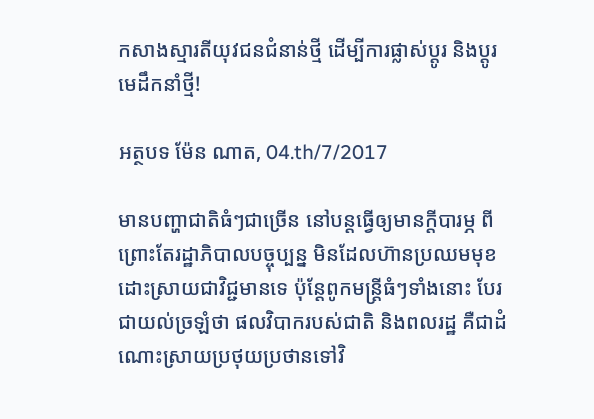កសាងស្មារតីយុវជនជំនាន់ថ្មី ដើម្បីការផ្លាស់ប្តូរ និងប្តូរមេដឹកនាំថ្មី!

អត្ថបទ ម៉ែន ណាត, 04.th/7/2017

មានបញ្ហាជាតិធំៗជាច្រើន នៅបន្តធ្វើឲ្យមានក្តីបារម្ភ ពីព្រោះតែរដ្ឋាភិបាលបច្ចុប្បន្ន មិនដែលហ៊ានប្រឈមមុខដោះស្រាយជាវិជ្ជមានទេ ប៉ុន្តែពូកមន្រ្តីធំៗទាំងនោះ បែរជាយល់ច្រឡំថា ផលវិបាករបស់ជាតិ និងពលរដ្ឋ គឺជាដំណោះស្រាយប្រថុយប្រថានទៅវិ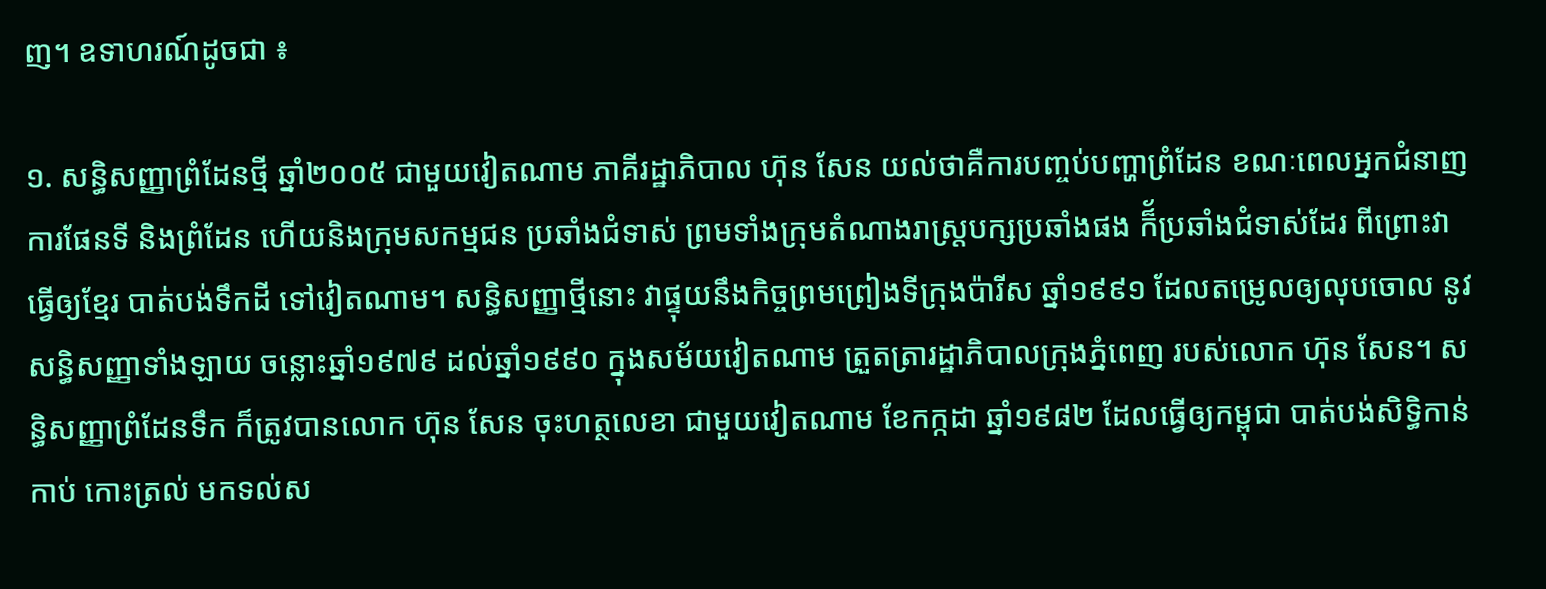ញ។ ឧទាហរណ៍ដូចជា ៖

១. សន្ធិសញ្ញាព្រំដែនថ្មី ឆ្នាំ២០០៥ ជាមួយវៀតណាម ភាគីរដ្ឋាភិបាល ហ៊ុន សែន យល់ថាគឺការបញ្ចប់បញ្ហាព្រំដែន ខណៈពេលអ្នកជំនាញការផែនទី និងព្រំដែន ហើយនិងក្រុមសកម្មជន ប្រឆាំងជំទាស់ ព្រមទាំងក្រុមតំណាងរាស្រ្តបក្សប្រឆាំងផង ក៏័ប្រឆាំងជំទាស់ដែរ ពីព្រោះវាធ្វើឲ្យខ្មែរ បាត់បង់ទឹកដី ទៅវៀតណាម។ សន្ធិសញ្ញាថ្មីនោះ វាផ្ទុយនឹងកិច្ចព្រមព្រៀងទីក្រុងប៉ារីស ឆ្នាំ១៩៩១ ដែលតម្រេូលឲ្យលុបចោល នូវសន្ធិសញ្ញាទាំងឡាយ ចន្លោះឆ្នាំ១៩៧៩ ដល់ឆ្នាំ១៩៩០ ក្នុងសម័យវៀតណាម ត្រួតត្រារដ្ឋាភិបាលក្រុងភ្នំពេញ របស់លោក ហ៊ុន សែន។ សន្ធិសញ្ញាព្រំដែនទឹក ក៏ត្រូវបានលោក ហ៊ុន សែន ចុះហត្ថលេខា ជាមួយវៀតណាម ខែកក្កដា ឆ្នាំ១៩៨២ ដែលធ្វើឲ្យកម្ពុជា បាត់បង់សិទ្ធិកាន់កាប់ កោះត្រល់ មកទល់ស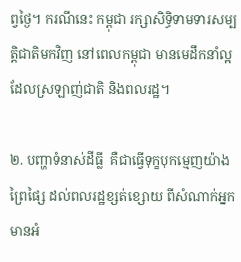ព្វថ្ងៃ។ ករណីនេះ កម្ពុជា រក្សាសិទ្ធិទាមទារសម្បត្តិជាតិមកវិញ នៅពេលកម្ពុជា មានមេដឹកនាំល្អ ដែលស្រឡាញ់ជាតិ និងពលរដ្ឋ។

២. បញ្ហាទំនាស់ដីធ្លី  គឺជាធ្វើទុក្ខបុកម្មេញយ៉ាងព្រៃផ្សៃ ដល់ពលរដ្ឋខ្សត់ខ្សោយ ពីសំណាក់អ្នកមានអំ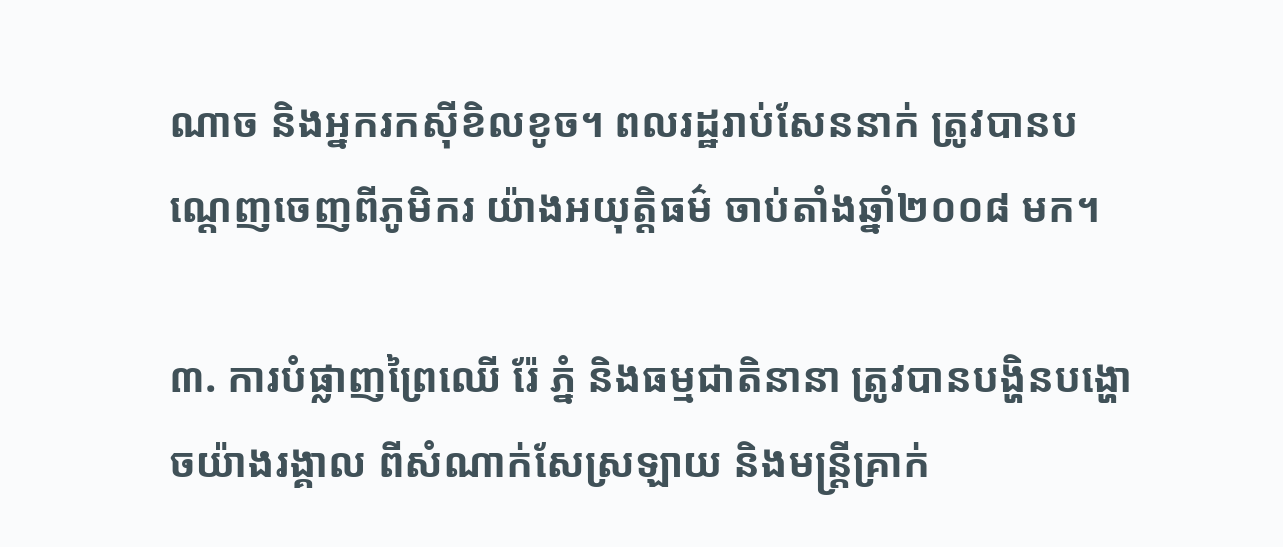ណាច និងអ្នករកស៊ីខិលខូច។ ពលរដ្ឋរាប់សែននាក់ ត្រូវបានបណ្តេញចេញពីភូមិករ យ៉ាងអយុត្តិធម៌ ចាប់តាំងឆ្នាំ២០០៨ មក។

៣. ការបំផ្លាញព្រៃឈើ រ៉ែ ភ្នំ និងធម្មជាតិនានា ត្រូវបានបង្ហិនបង្ហោចយ៉ាងរង្គាល ពីសំណាក់សែស្រឡាយ និងមន្រ្តីគ្រាក់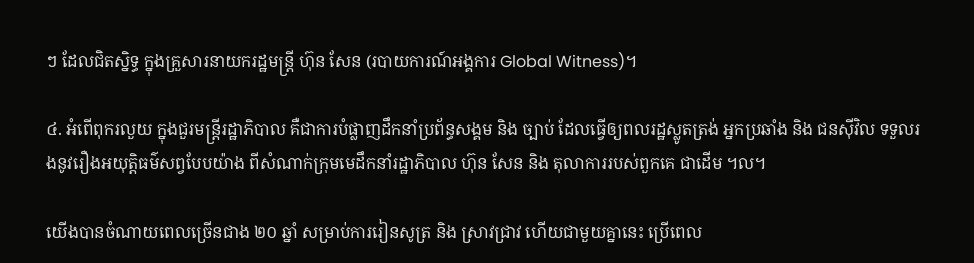ៗ ដែលជិតស្និទ្ធ ក្នុងគ្រួសារនាយករដ្ឋមន្រ្តី ហ៊ុន សែន (របាយការណ៍អង្គការ Global Witness)។

៤. អំពើពុករលួយ ក្នុងជួរមន្រ្តីរដ្ឋាភិបាល គឺជាការបំផ្លាញដឹកនាំប្រព័ន្ធសង្គម និង ច្បាប់ ដែលធ្វើឲ្យពលរដ្ឋស្លូតត្រង់ អ្នកប្រឆាំង និង ជនស៊ីវិល ទទួលរងនូវរឿងអយុត្តិធម៌សព្វបែបយ៉ាង ពីសំណាក់ក្រុមមេដឹកនាំរដ្ឋាភិបាល ហ៊ុន សែន និង តុលាការរបស់ពួកគេ ជាដើម ។ល។

យើងបានចំណាយពេលច្រើនជាង ២០ ឆ្នាំ សម្រាប់ការរៀនសូត្រ និង ស្រាវជ្រាវ ហើយជាមួយគ្នានេះ ប្រើពេល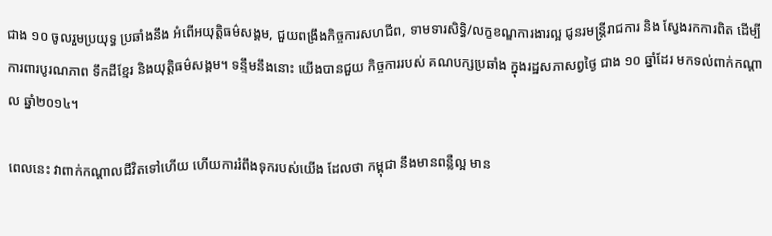ជាង ១០ ចូលរួមប្រយុទ្ធ ប្រឆាំងនឹង អំពើអយុត្តិធម៌សង្គម, ជួយពង្រឹងកិច្ចការសហជីព, ទាមទារសិទ្ធិ/លក្ខខណ្ឌការងារល្អ ជូនរមន្ត្រីរាជការ និង ស្វែងរកការពិត ដើម្បីការពារបូរណភាព ទឹកដីខ្មែរ និងយុត្តិធម៌សង្គម។ ទន្ទឹមនឹងនោះ យើងបានជួយ កិច្ចការរបស់ គណបក្សប្រឆាំង ក្នុងរដ្ឋសភាសព្វថ្ងៃ ជាង ១០ ឆ្នាំដែរ មកទល់ពាក់កណ្តាល ឆ្នាំ២០១៤។

ពេលនេះ វាពាក់កណ្តាលជីវិតទៅហើយ ហើយការរំពឹងទុករបស់យើង ដែលថា កម្ពុជា នឹងមានពន្លឺល្អ មាន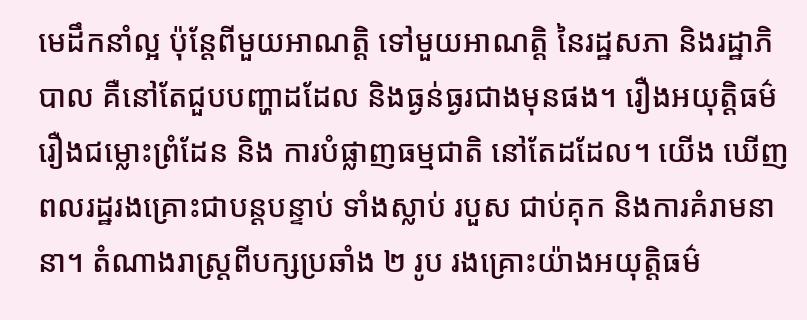មេដឹកនាំល្អ ប៉ុន្តែពីមួយអាណត្តិ ទៅមួយអាណត្តិ នៃរដ្ឋសភា និងរដ្ឋាភិបាល គឺនៅតែជួបបញ្ហាដដែល និងធ្ងន់ធ្ងរជាងមុនផង។ រឿងអយុត្តិធម៌ រឿងជម្លោះព្រំដែន និង ការបំផ្លាញធម្មជាតិ នៅតែដដែល។ យើង ឃើញពលរដ្ឋរងគ្រោះជាបន្តបន្ទាប់ ទាំងស្លាប់ របួស ជាប់គុក និងការគំរាមនានា។ តំណាងរាស្រ្តពីបក្សប្រឆាំង ២ រូប រងគ្រោះយ៉ាងអយុត្តិធម៌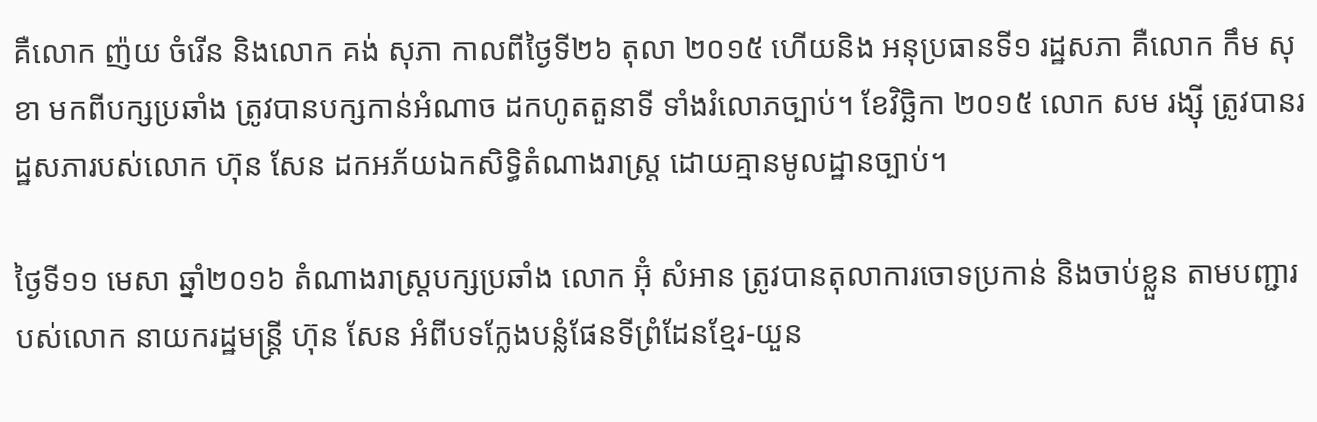គឺលោក ញ៉យ ចំរើន និងលោក គង់ សុភា កាលពីថ្ងៃទី២៦ តុលា ២០១៥ ហើយនិង អនុប្រធានទី១ រដ្ឋសភា គឺលោក កឹម សុខា មកពីបក្សប្រឆាំង ត្រូវបានបក្សកាន់អំណាច ដកហូតតួនាទី ទាំងរំលោភច្បាប់។ ខែវិច្ឆិកា ២០១៥ លោក សម រង្ស៊ី ត្រូវបានរដ្ឋសភារបស់លោក ហ៊ុន សែន ដកអភ័យឯកសិទ្ធិតំណាងរាស្រ្ត ដោយគ្មានមូលដ្ឋានច្បាប់។

ថ្ងៃទី១១ មេសា ឆ្នាំ២០១៦ តំណាងរាស្រ្តបក្សប្រឆាំង លោក អ៊ុំ សំអាន ត្រូវបានតុលាការចោទប្រកាន់ និងចាប់ខ្លួន តាមបញ្ជារបស់លោក នាយករដ្ឋមន្រ្តី ហ៊ុន សែន អំពីបទក្លែងបន្លំផែនទីព្រំដែនខ្មែរ-យួន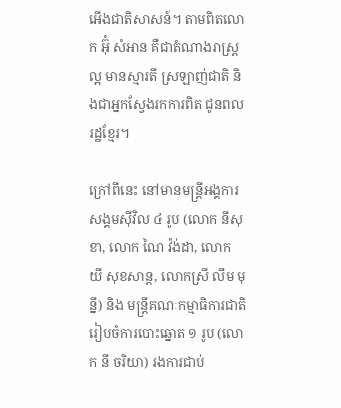អើងជាតិសាសន៍។ តាមពិតលោក អ៊ុំ សំអាន គឺជាតំណាងរាស្រ្តល្អ មានស្មារតី ស្រឡាញ់ជាតិ និងជាអ្នកស្វែងរកការពិត ជូនពលរដ្ឋខ្មែរ។

ក្រៅពីនេះ នៅមានមន្រ្តីអង្គការសង្គមស៊ីវិល ៤ រូប (លោក នីសុខា, លោក ណៃ វ៉ង់ដា, លោក យី សុខសាន្ត, លោកស្រី លឹម មុន្នី) និង មន្ត្រីគណៈកម្មាធិការជាតិ រៀបចំការបោះឆ្នោត ១ រូប (លោក នី ចរិយា) រងការជាប់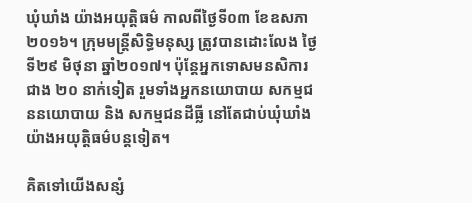ឃុំឃាំង យ៉ាងអយុត្តិធម៌ កាលពីថ្ងៃទី០៣ ខែឧសភា ២០១៦។ ក្រុមមន្រ្តីសិទ្ធិមនុស្ស ត្រូវបានដោះលែង ថ្ងៃទី២៩ មិថុនា ឆ្នាំ២០១៧។ ប៉ុន្តែអ្នកទោសមនសិការជាង ២០ នាក់ទៀត រួមទាំងអ្នកនយោបាយ សកម្មជននយោបាយ និង សកម្មជនដីធ្លី នៅតែជាប់ឃុំឃាំង យ៉ាងអយុត្តិធម៌បន្តទៀត។

គិតទៅយើងសន្សំ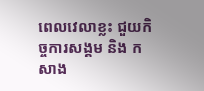ពេលវេលាខ្លះ ជួយកិច្ចការសង្គម និង កសាង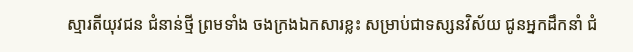ស្មារតីយុវជន ជំនាន់ថ្មី ព្រមទាំង ចងក្រងឯកសារខ្លះ សម្រាប់ជាទស្សនវិស័យ ជូនអ្នកដឹកនាំ ជំ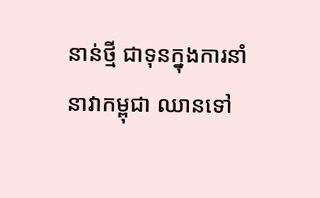នាន់ថ្មី ជាទុនក្នុងការនាំនាវាកម្ពុជា ឈានទៅ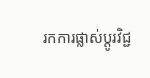រកការផ្លាស់ប្តូរវិជ្ជ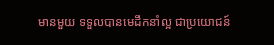មានមួយ ទទួលបានមេដឹកនាំល្អ ជាប្រយោជន៍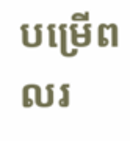បម្រើពលរ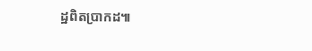ដ្ឋពិតប្រាកដ៕